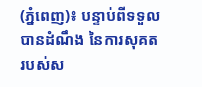(ភ្នំពេញ)៖ បន្ទាប់ពីទទួលបានដំណឹង នៃការសុគតរបស់ស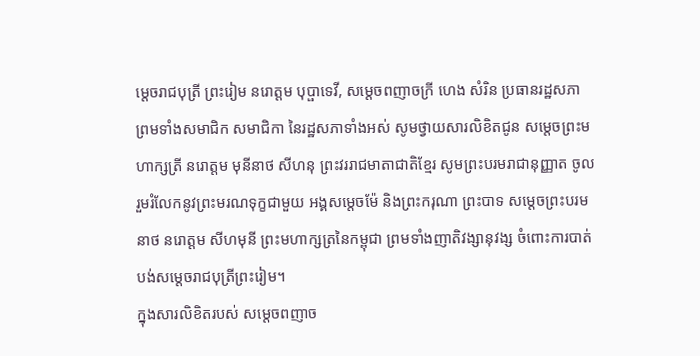ម្តេចរាជបុត្រី ព្រះរៀម នរោត្តម បុប្ផាទេវី, សម្ដេចពញាចក្រី ហេង សំរិន ប្រធានរដ្ឋសភា ព្រមទាំងសមាជិក សមាជិកា នៃរដ្ឋសភាទាំងអស់ សូមថ្វាយសារលិខិតជូន សម្តេចព្រះមហាក្សត្រី នរោត្តម មុនីនាថ សីហនុ ព្រះវររាជមាតាជាតិខ្មែរ សូមព្រះបរមរាជានុញ្ញាត ចូលរួមរំលែកនូវព្រះមរណទុក្ខជាមួយ អង្គសម្តេចម៉ែ និងព្រះករុណា ព្រះបាទ សម្តេចព្រះបរមនាថ នរោត្តម សីហមុនី ព្រះមហាក្សត្រនៃកម្ពុជា ព្រមទាំងញាតិវង្សានុវង្ស ចំពោះការបាត់បង់សម្តេចរាជបុត្រីព្រះរៀម។
ក្នុងសារលិខិតរបស់ សម្ដេចពញាច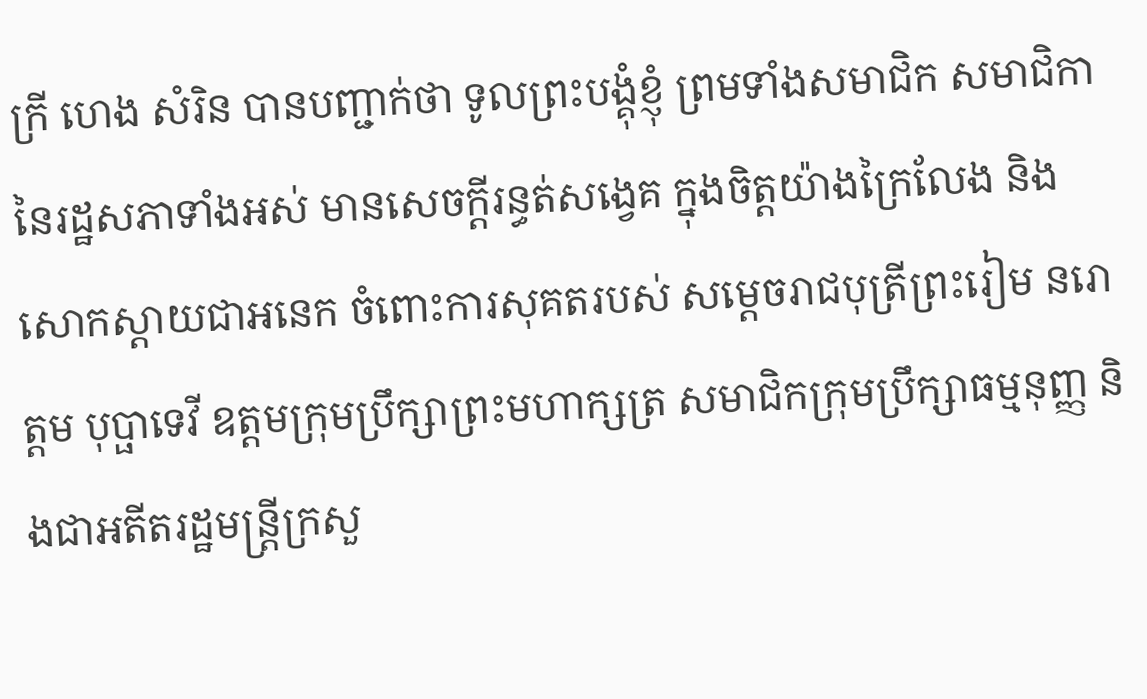ក្រី ហេង សំរិន បានបញ្ជាក់ថា ទូលព្រះបង្គុំខ្ញុំ ព្រមទាំងសមាជិក សមាជិកា នៃរដ្ឋសភាទាំងអស់ មានសេចក្ដីរន្ធត់សង្វេគ ក្នុងចិត្តយ៉ាងក្រៃលែង និងសោកស្តាយជាអនេក ចំពោះការសុគតរបស់ សម្ដេចរាជបុត្រីព្រះរៀម នរោត្តម បុប្ផាទេវី ឧត្តមក្រុមប្រឹក្សាព្រះមហាក្សត្រ សមាជិកក្រុមប្រឹក្សាធម្មនុញ្ញ និងជាអតីតរដ្ឋមន្ត្រីក្រសួ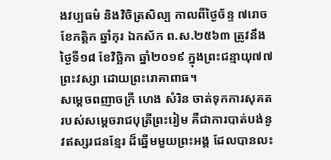ងវប្បធម៌ និងវិចិត្រសិល្ប កាលពីថ្ងៃច័ន្ទ ៧រោច ខែកត្តិក ឆ្នាំកុរ ឯកស័ក ព.ស.២៥៦៣ ត្រូវនឹងថ្ងៃទី១៨ ខែវិច្ឆិកា ឆ្នាំ២០១៩ ក្នុងព្រះជន្មាយុ៧៧ព្រះវស្សា ដោយព្រះរោគាពាធ។
សម្ដេចពញាចក្រី ហេង សំរិន ចាត់ទុកការសុគតរបស់សម្តេចរាជបុត្រីព្រះរៀម គឺជាការបាត់បង់នូវឥស្សរជនខ្មែរ ដ៏ឆ្នើមមួយព្រះអង្គ ដែលបានលះ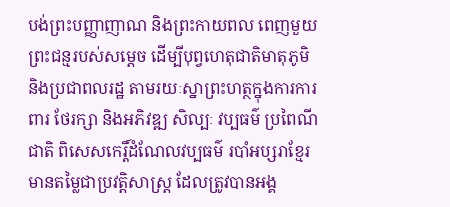បង់ព្រះបញ្ញាញាណ និងព្រះកាយពល ពេញមួយព្រះជន្មរបស់សម្តេច ដើម្បីបុព្វហេតុជាតិមាតុភូមិ និងប្រជាពលរដ្ឋ តាមរយៈស្នាព្រះហត្ថក្នុងការការពារ ថែរក្សា និងអភិវឌ្ឍ សិល្បៈ វប្បធម៌ ប្រពៃណីជាតិ ពិសេសកេរ្តិ៍ដំណែលវប្បធម៌ របាំអប្សរាខ្មែរ មានតម្លៃជាប្រវត្តិសាស្ត្រ ដែលត្រូវបានអង្គ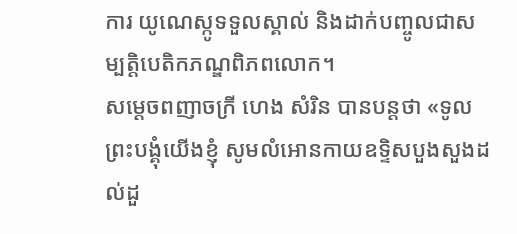ការ យូណេស្កូទទួលស្គាល់ និងដាក់បញ្ចូលជាសម្បត្តិបេតិកភណ្ឌពិភពលោក។
សម្ដេចពញាចក្រី ហេង សំរិន បានបន្តថា «ទូលព្រះបង្គុំយើងខ្ញុំ សូមលំអោនកាយឧទ្ទិសបួងសួងដល់ដួ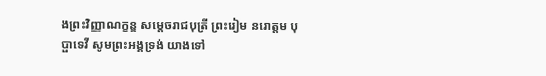ងព្រះវិញ្ញាណក្ខន្ឌ សម្តេចរាជបុត្រី ព្រះរៀម នរោត្តម បុប្ផាទេវី សូមព្រះអង្គទ្រង់ យាងទៅ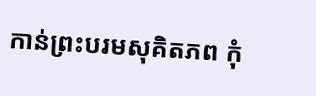កាន់ព្រះបរមសុគិតភព កុំ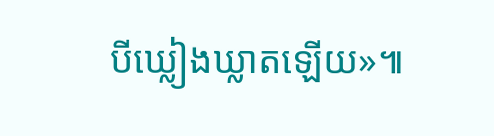បីឃ្លៀងឃ្លាតឡើយ»៕